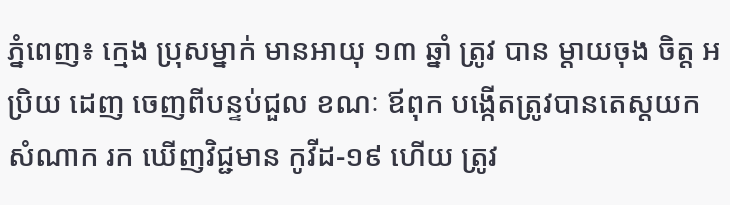ភ្នំពេញ៖ ក្មេង ប្រុសម្នាក់ មានអាយុ ១៣ ឆ្នាំ ត្រូវ បាន ម្តាយចុង ចិត្ត អប្រិយ ដេញ ចេញពីបន្ទប់ជួល ខណៈ ឪពុក បង្កេីតត្រូវបានតេស្តយក សំណាក រក ឃើញវិជ្ជមាន កូវីដ-១៩ ហើយ ត្រូវ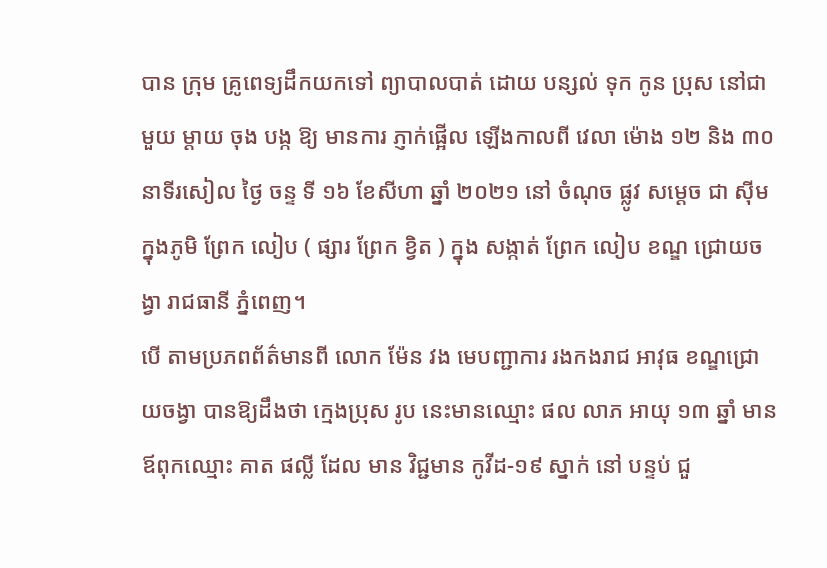បាន ក្រុម គ្រូពេទ្យដឹកយកទៅ ព្យាបាលបាត់ ដោយ បន្សល់ ទុក កូន ប្រុស នៅជាមួយ ម្ដាយ ចុង បង្ក ឱ្យ មានការ ភ្ញាក់ផ្អើល ឡើងកាលពី វេលា ម៉ោង ១២ និង ៣០ នាទីរសៀល ថ្ងៃ ចន្ទ ទី ១៦ ខែសីហា ឆ្នាំ ២០២១ នៅ ចំណុច ផ្លូវ សម្តេច ជា ស៊ីមក្នុងភូមិ ព្រែក លៀប ( ផ្សារ ព្រែក ខ្វិត ) ក្នុង សង្កាត់ ព្រែក លៀប ខណ្ឌ ជ្រោយចង្វា រាជធានី ភ្នំពេញ។
បេី តាមប្រភពព័ត៌មានពី លោក ម៉ែន វង មេបញ្ជាការ រងកងរាជ អាវុធ ខណ្ឌជ្រោយចង្វា បានឱ្យដឹងថា ក្មេងប្រុស រូប នេះមានឈ្មោះ ផល លាភ អាយុ ១៣ ឆ្នាំ មាន ឪពុកឈ្មោះ គាត ផល្លី ដែល មាន វិជ្ជមាន កូវីដ-១៩ ស្នាក់ នៅ បន្ទប់ ជួ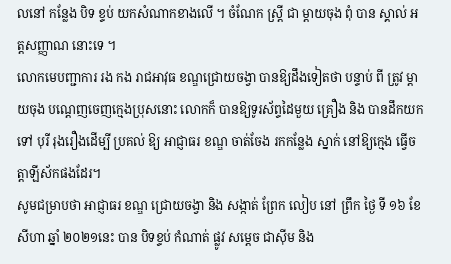លនៅ កន្លែង បិទ ខ្ទប់ យកសំណាកខាងលើ ។ ចំណែក ស្ត្រី ជា ម្តាយចុង ពុំ បាន ស្គាល់ អត្តសញ្ញាណ នោះទេ ។
លោកមេបញ្ជាការ រង កង រាជអាវុធ ខណ្ឌជ្រោយចង្វា បានឱ្យដឹងទៀតថា បន្ទាប់ ពី ត្រូវ ម្តាយចុង បណ្តេញចេញក្មេងប្រុសនោះ លោកក៏ បានឱ្យទូរស័ព្ទដៃមួយ គ្រឿង និង បានដឹកយកទៅ បុរី រុងរឿងដើម្បី ប្រគល់ ឱ្យ អាជ្ញាធរ ខណ្ឌ ចាត់ចែង រកកន្លែង ស្នាក់ នៅឱ្យក្មេង ធ្វើចត្តាឡីស័កផងដែរ។
សូមជម្រាបថា អាជ្ញាធរ ខណ្ឌ ជ្រោយចង្វា និង សង្កាត់ ព្រែក លៀប នៅ ព្រឹក ថ្ងៃ ទី ១៦ ខែសីហា ឆ្នាំ ២០២១នេះ បាន បិទខ្ទប់ កំណាត់ ផ្លូវ សម្តេច ជាស៊ីម និង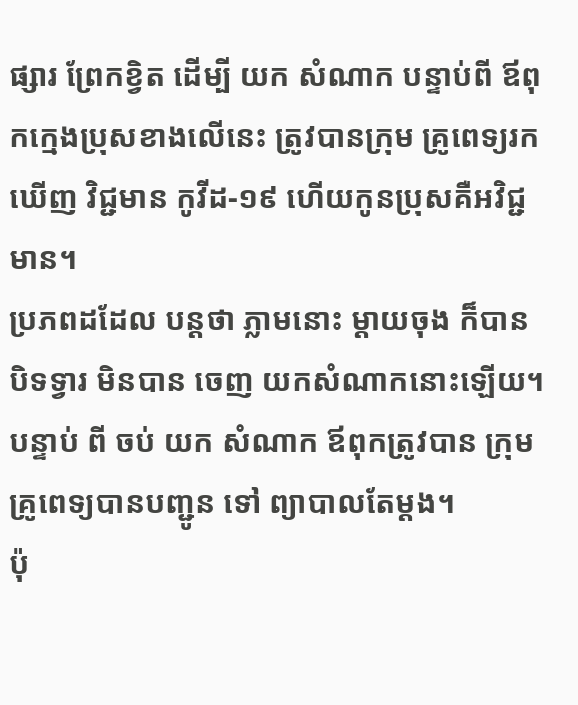ផ្សារ ព្រែកខ្វិត ដើម្បី យក សំណាក បន្ទាប់ពី ឪពុកក្មេងប្រុសខាងលេីនេះ ត្រូវបានក្រុម គ្រូពេទ្យរក ឃើញ វិជ្ជមាន កូវីដ-១៩ ហើយកូនប្រុសគឺអវិជ្ជមាន។
ប្រភពដដែល បន្តថា ភ្លាមនោះ ម្តាយចុង ក៏បាន បិទទ្វារ មិនបាន ចេញ យកសំណាកនោះឡើយ។ បន្ទាប់ ពី ចប់ យក សំណាក ឪពុកត្រូវបាន ក្រុមគ្រូពេទ្យបានបញ្ជូន ទៅ ព្យាបាលតែម្តង។
ប៉ុ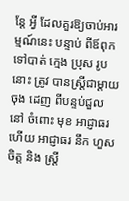ន្តែ អ្វី ដែលគួរឱ្យចាប់អារម្មណ៍នេះ បន្ទាប់ ពីឪពុក ទៅបាត់ ក្មេង ប្រុស រូប នោះ ត្រូវ បានស្ត្រីជាម្តាយចុង ដេញ ពីបន្ទប់ជួល នៅ ចំពោះ មុខ អាជ្ញាធរ ហើយ អាជ្ញាធរ នឹក ហួសចិត្ត និង ស្ត្រី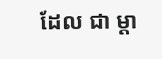ដែល ជា ម្តា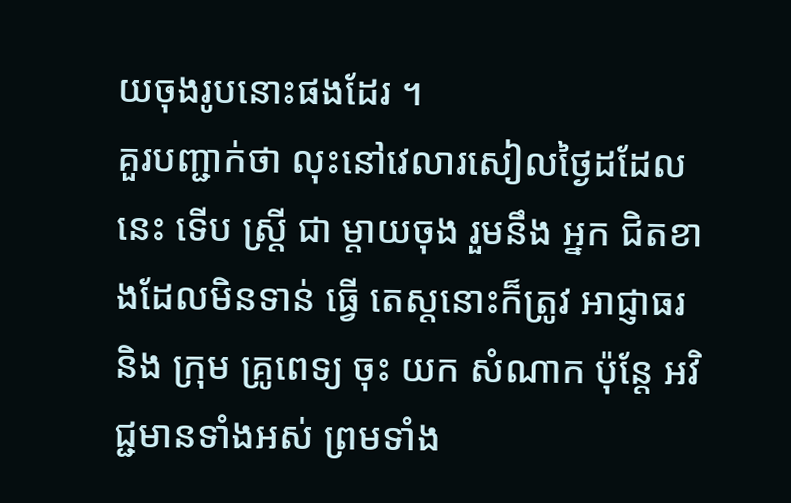យចុងរូបនោះផងដែរ ។
គួរបញ្ជាក់ថា លុះនៅវេលារសៀលថ្ងៃដដែលនេះ ទេីប ស្ត្រី ជា ម្តាយចុង រួមនឹង អ្នក ជិតខាងដែលមិនទាន់ ធ្វើ តេស្ដនោះក៏ត្រូវ អាជ្ញាធរ និង ក្រុម គ្រូពេទ្យ ចុះ យក សំណាក ប៉ុន្តែ អវិជ្ជមានទាំងអស់ ព្រមទាំង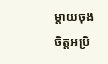ម្តាយចុងចិត្តអប្រិ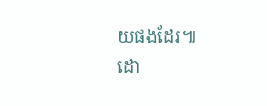យផងដែរ៕
ដោ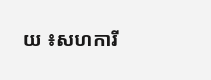យ ៖សហការី